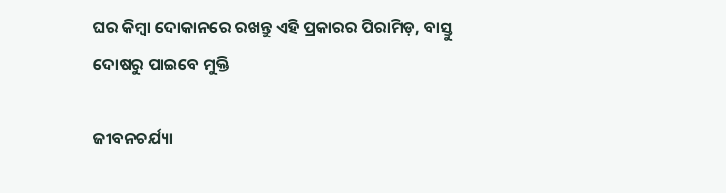ଘର କିମ୍ବା ଦୋକାନରେ ରଖନ୍ତୁ ଏହି ପ୍ରକାରର ପିରାମିଡ଼, ବାସ୍ତୁ ଦୋଷରୁ ପାଇବେ ମୁକ୍ତି

ଜୀବନଚର୍ଯ୍ୟା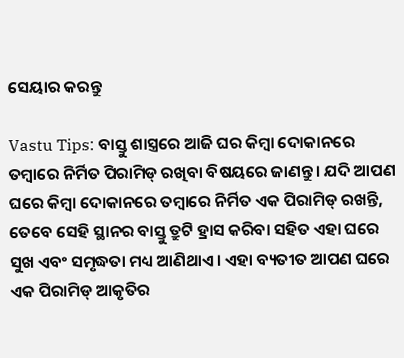ସେୟାର କରନ୍ତୁ

Vastu Tips: ବାସ୍ତୁ ଶାସ୍ତ୍ରରେ ଆଜି ଘର କିମ୍ବା ଦୋକାନରେ ତମ୍ବାରେ ନିର୍ମିତ ପିରାମିଡ୍ ରଖିବା ବିଷୟରେ ଜାଣନ୍ତୁ । ଯଦି ଆପଣ ଘରେ କିମ୍ବା ଦୋକାନରେ ତମ୍ବାରେ ନିର୍ମିତ ଏକ ପିରାମିଡ୍ ରଖନ୍ତି, ତେବେ ସେହି ସ୍ଥାନର ବାସ୍ତୁ ତ୍ରୁଟି ହ୍ରାସ କରିବା ସହିତ ଏହା ଘରେ ସୁଖ ଏବଂ ସମୃଦ୍ଧତା ମଧ୍ୟ ଆଣିଥାଏ । ଏହା ବ୍ୟତୀତ ଆପଣ ଘରେ ଏକ ପିରାମିଡ୍ ଆକୃତିର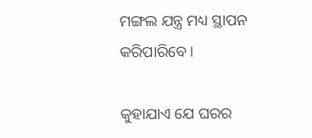ମଙ୍ଗଲ ଯନ୍ତ୍ର ମଧ୍ୟ ସ୍ଥାପନ କରିପାରିବେ ।

କୁହାଯାଏ ଯେ ଘରର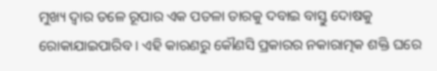ମୁଖ୍ୟ ଦ୍ୱାର ତଳେ ରୂପାର ଏକ ପତଳା ତାରକୁ ଦବାଇ ବାସ୍ତୁ ଦୋଷକୁ ରୋକାଯାଇପାରିବ । ଏହି କାରଣରୁ କୌଣସି ପ୍ରକାରର ନକାରାତ୍ମକ ଶକ୍ତି ଘରେ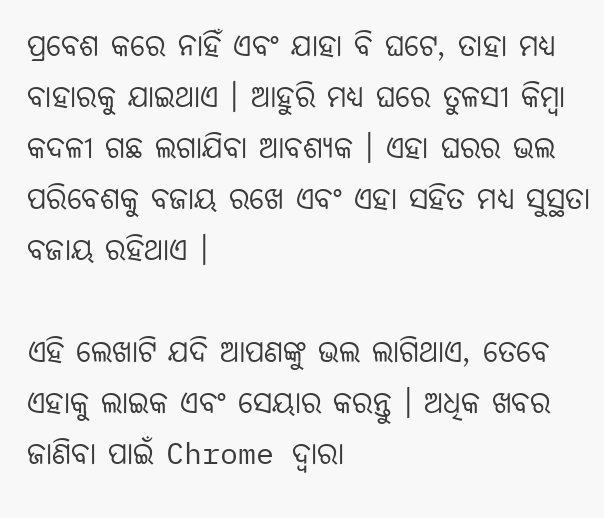ପ୍ରବେଶ କରେ ନାହିଁ ଏବଂ ଯାହା ବି ଘଟେ, ତାହା ମଧ୍ୟ ବାହାରକୁ ଯାଇଥାଏ । ଆହୁରି ମଧ୍ୟ ଘରେ ତୁଳସୀ କିମ୍ବା କଦଳୀ ଗଛ ଲଗାଯିବା ଆବଶ୍ୟକ । ଏହା ଘରର ଭଲ ପରିବେଶକୁ ବଜାୟ ରଖେ ଏବଂ ଏହା ସହିତ ମଧ୍ୟ ସୁସ୍ଥତା ବଜାୟ ରହିଥାଏ ।

ଏହି ଲେଖାଟି ଯଦି ଆପଣଙ୍କୁ ଭଲ ଲାଗିଥାଏ, ତେବେ ଏହାକୁ ଲାଇକ ଏବଂ ସେୟାର କରନ୍ତୁ । ଅଧିକ ଖବର ଜାଣିବା ପାଇଁ Chrome ଦ୍ୱାରା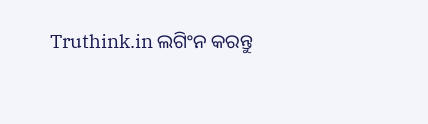Truthink.in ଲଗିଂନ କରନ୍ତୁ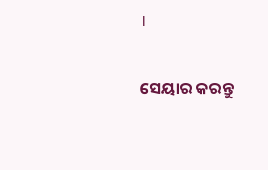।


ସେୟାର କରନ୍ତୁ